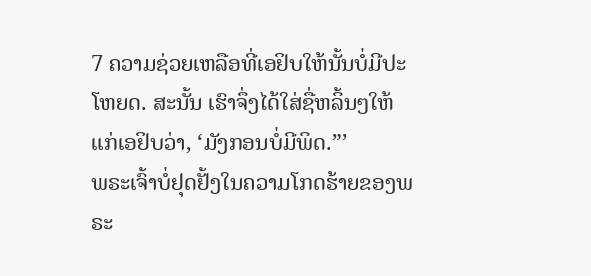7 ຄວາມຊ່ວຍເຫລືອທີ່ເອຢິບໃຫ້ນັ້ນບໍ່ມີປະໂຫຍດ. ສະນັ້ນ ເຮົາຈຶ່ງໄດ້ໃສ່ຊື່ຫລິ້ນໆໃຫ້ແກ່ເອຢິບວ່າ, ‘ມັງກອນບໍ່ມີພິດ.”’
ພຣະເຈົ້າບໍ່ຢຸດຢັ້ງໃນຄວາມໂກດຮ້າຍຂອງພຣະ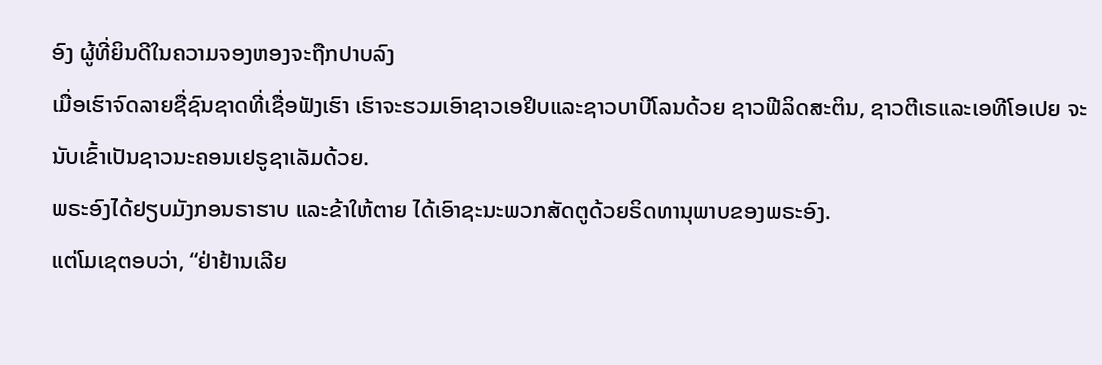ອົງ ຜູ້ທີ່ຍິນດີໃນຄວາມຈອງຫອງຈະຖືກປາບລົງ
ເມື່ອເຮົາຈົດລາຍຊື່ຊົນຊາດທີ່ເຊື່ອຟັງເຮົາ ເຮົາຈະຮວມເອົາຊາວເອຢິບແລະຊາວບາບີໂລນດ້ວຍ ຊາວຟີລິດສະຕິນ, ຊາວຕີເຣແລະເອທີໂອເປຍ ຈະນັບເຂົ້າເປັນຊາວນະຄອນເຢຣູຊາເລັມດ້ວຍ.
ພຣະອົງໄດ້ຢຽບມັງກອນຣາຮາບ ແລະຂ້າໃຫ້ຕາຍ ໄດ້ເອົາຊະນະພວກສັດຕູດ້ວຍຣິດທານຸພາບຂອງພຣະອົງ.
ແຕ່ໂມເຊຕອບວ່າ, “ຢ່າຢ້ານເລີຍ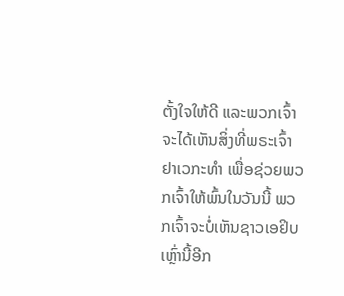ຕັ້ງໃຈໃຫ້ດີ ແລະພວກເຈົ້າຈະໄດ້ເຫັນສິ່ງທີ່ພຣະເຈົ້າຢາເວກະທຳ ເພື່ອຊ່ວຍພວກເຈົ້າໃຫ້ພົ້ນໃນວັນນີ້ ພວກເຈົ້າຈະບໍ່ເຫັນຊາວເອຢິບເຫຼົ່ານີ້ອີກ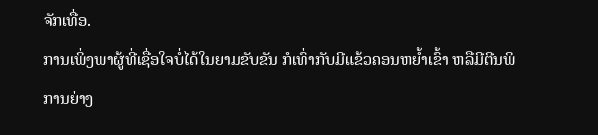ຈັກເທື່ອ.
ການເພິ່ງພາຜູ້ທີ່ເຊື່ອໃຈບໍ່ໄດ້ໃນຍາມຂັບຂັນ ກໍເທົ່າກັບມີແຂ້ວຄອນຫຍໍ້າເຂົ້າ ຫລືມີຕີນພິການຍ່າງ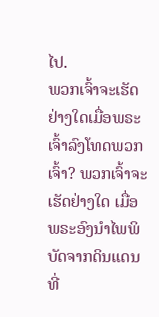ໄປ.
ພວກເຈົ້າຈະເຮັດຢ່າງໃດເມື່ອພຣະເຈົ້າລົງໂທດພວກເຈົ້າ? ພວກເຈົ້າຈະເຮັດຢ່າງໃດ ເມື່ອພຣະອົງນຳໄພພິບັດຈາກດິນແດນທີ່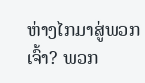ຫ່າງໄກມາສູ່ພວກເຈົ້າ? ພວກ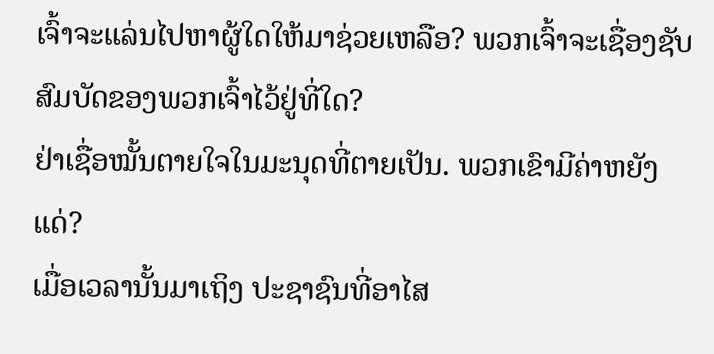ເຈົ້າຈະແລ່ນໄປຫາຜູ້ໃດໃຫ້ມາຊ່ວຍເຫລືອ? ພວກເຈົ້າຈະເຊື່ອງຊັບສົມບັດຂອງພວກເຈົ້າໄວ້ຢູ່ທີ່ໃດ?
ຢ່າເຊື່ອໝັ້ນຕາຍໃຈໃນມະນຸດທີ່ຕາຍເປັນ. ພວກເຂົາມີຄ່າຫຍັງແດ່?
ເມື່ອເວລານັ້ນມາເຖິງ ປະຊາຊົນທີ່ອາໄສ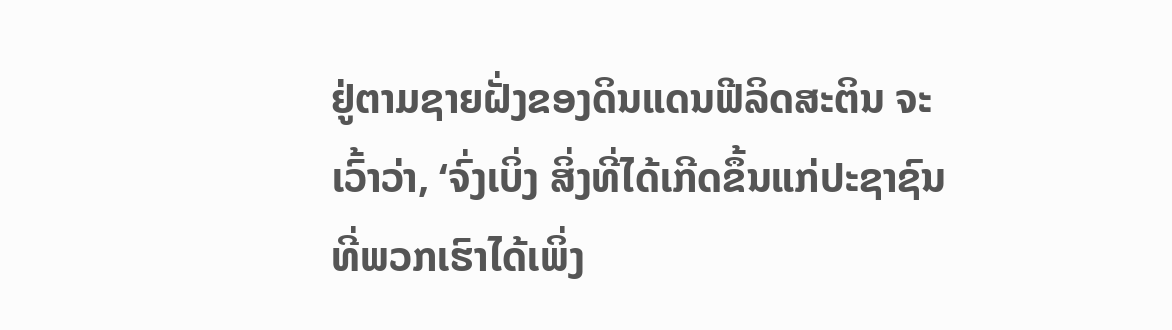ຢູ່ຕາມຊາຍຝັ່ງຂອງດິນແດນຟີລິດສະຕິນ ຈະເວົ້າວ່າ, ‘ຈົ່ງເບິ່ງ ສິ່ງທີ່ໄດ້ເກີດຂຶ້ນແກ່ປະຊາຊົນທີ່ພວກເຮົາໄດ້ເພິ່ງ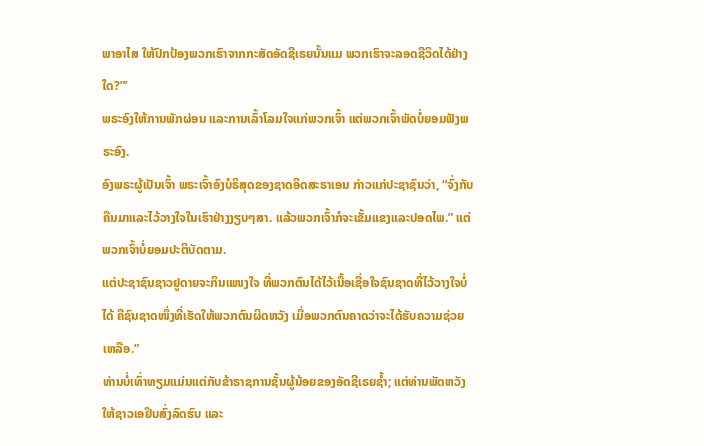ພາອາໄສ ໃຫ້ປົກປ້ອງພວກເຮົາຈາກກະສັດອັດຊີເຣຍນັ້ນແມ ພວກເຮົາຈະລອດຊີວິດໄດ້ຢ່າງໃດ?”’
ພຣະອົງໃຫ້ການພັກຜ່ອນ ແລະການເລົ້າໂລມໃຈແກ່ພວກເຈົ້າ ແຕ່ພວກເຈົ້າພັດບໍ່ຍອມຟັງພຣະອົງ.
ອົງພຣະຜູ້ເປັນເຈົ້າ ພຣະເຈົ້າອົງບໍຣິສຸດຂອງຊາດອິດສະຣາເອນ ກ່າວແກ່ປະຊາຊົນວ່າ, “ຈົ່ງກັບຄືນມາແລະໄວ້ວາງໃຈໃນເຮົາຢ່າງງຽບໆສາ. ແລ້ວພວກເຈົ້າກໍຈະເຂັ້ມແຂງແລະປອດໄພ.” ແຕ່ພວກເຈົ້າບໍ່ຍອມປະຕິບັດຕາມ.
ແຕ່ປະຊາຊົນຊາວຢູດາຍຈະກິນແໜງໃຈ ທີ່ພວກຕົນໄດ້ໄວ້ເນື້ອເຊື່ອໃຈຊົນຊາດທີ່ໄວ້ວາງໃຈບໍ່ໄດ້ ຄືຊົນຊາດໜຶ່ງທີ່ເຮັດໃຫ້ພວກຕົນຜິດຫວັງ ເມື່ອພວກຕົນຄາດວ່າຈະໄດ້ຮັບຄວາມຊ່ວຍເຫລືອ.”
ທ່ານບໍ່ເທົ່າທຽມແມ່ນແຕ່ກັບຂ້າຣາຊການຊັ້ນຜູ້ນ້ອຍຂອງອັດຊີເຣຍຊໍ້າ; ແຕ່ທ່ານພັດຫວັງໃຫ້ຊາວເອຢິບສົ່ງລົດຮົບ ແລະ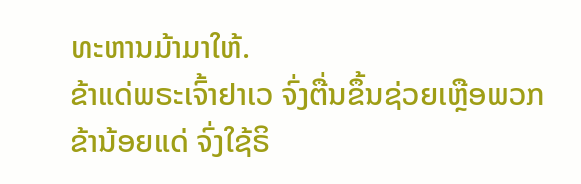ທະຫານມ້າມາໃຫ້.
ຂ້າແດ່ພຣະເຈົ້າຢາເວ ຈົ່ງຕື່ນຂຶ້ນຊ່ວຍເຫຼືອພວກຂ້ານ້ອຍແດ່ ຈົ່ງໃຊ້ຣິ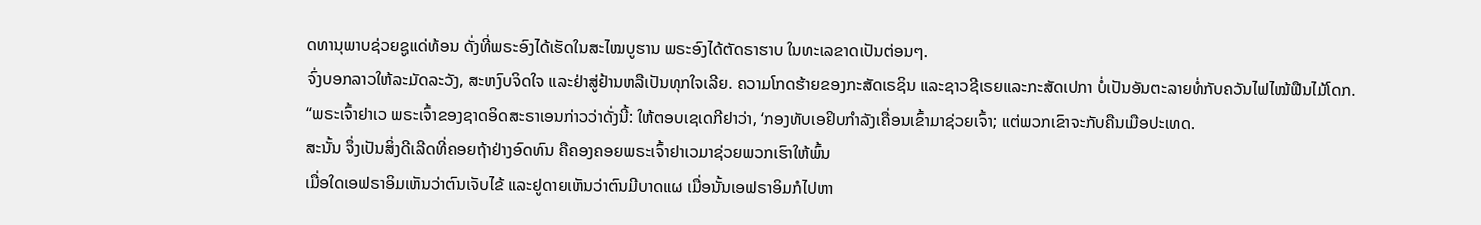ດທານຸພາບຊ່ວຍຊູແດ່ທ້ອນ ດັ່ງທີ່ພຣະອົງໄດ້ເຮັດໃນສະໄໝບູຮານ ພຣະອົງໄດ້ຕັດຣາຮາບ ໃນທະເລຂາດເປັນຕ່ອນໆ.
ຈົ່ງບອກລາວໃຫ້ລະມັດລະວັງ, ສະຫງົບຈິດໃຈ ແລະຢ່າສູ່ຢ້ານຫລືເປັນທຸກໃຈເລີຍ. ຄວາມໂກດຮ້າຍຂອງກະສັດເຣຊິນ ແລະຊາວຊີເຣຍແລະກະສັດເປກາ ບໍ່ເປັນອັນຕະລາຍທໍ່ກັບຄວັນໄຟໄໝ້ຟືນໄມ້ໂດກ.
“ພຣະເຈົ້າຢາເວ ພຣະເຈົ້າຂອງຊາດອິດສະຣາເອນກ່າວວ່າດັ່ງນີ້: ໃຫ້ຕອບເຊເດກີຢາວ່າ, ‘ກອງທັບເອຢິບກຳລັງເຄື່ອນເຂົ້າມາຊ່ວຍເຈົ້າ; ແຕ່ພວກເຂົາຈະກັບຄືນເມືອປະເທດ.
ສະນັ້ນ ຈຶ່ງເປັນສິ່ງດີເລີດທີ່ຄອຍຖ້າຢ່າງອົດທົນ ຄືຄອງຄອຍພຣະເຈົ້າຢາເວມາຊ່ວຍພວກເຮົາໃຫ້ພົ້ນ
ເມື່ອໃດເອຟຣາອິມເຫັນວ່າຕົນເຈັບໄຂ້ ແລະຢູດາຍເຫັນວ່າຕົນມີບາດແຜ ເມື່ອນັ້ນເອຟຣາອິມກໍໄປຫາ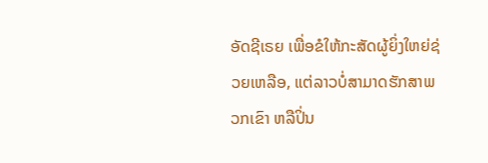ອັດຊີເຣຍ ເພື່ອຂໍໃຫ້ກະສັດຜູ້ຍິ່ງໃຫຍ່ຊ່ວຍເຫລືອ, ແຕ່ລາວບໍ່ສາມາດຮັກສາພວກເຂົາ ຫລືປິ່ນ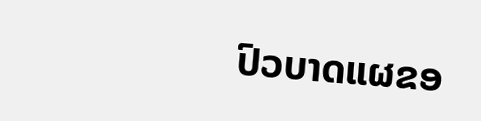ປົວບາດແຜຂອ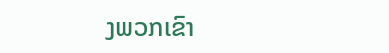ງພວກເຂົາ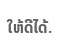ໃຫ້ດີໄດ້.